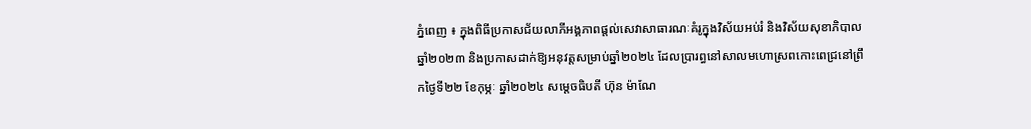ភ្នំពេញ ៖ ក្នុងពិធីប្រកាសជ័យលាភីអង្គភាពផ្ដល់សេវាសាធារណៈគំរូក្នុងវិស័យអប់រំ និងវិស័យសុខាភិបាលឆ្នាំ២០២៣ និងប្រកាសដាក់ឱ្យអនុវត្តសម្រាប់ឆ្នាំ២០២៤ ដែលប្រារព្ធនៅសាលមហោស្រពកោះពេជ្រនៅព្រឹកថ្ងៃទី២២ ខែកុម្ភៈ ឆ្នាំ២០២៤ សម្តេចធិបតី ហ៊ុន ម៉ាណែ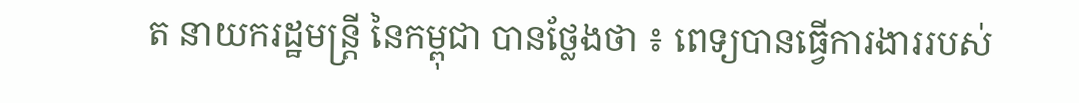ត នាយករដ្ឋមន្ត្រី នៃកម្ពុជា បានថ្លែងថា ៖ ពេទ្យបានធ្វើការងាររបស់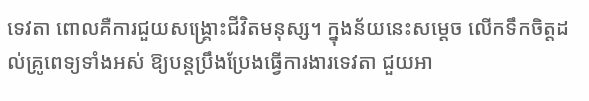ទេវតា ពោលគឺការជួយសង្គ្រោះជីវិតមនុស្ស។ ក្នុងន័យនេះសម្តេច លើកទឹកចិត្តដល់គ្រូពេទ្យទាំងអស់ ឱ្យបន្តប្រឹងប្រែងធ្វើការងារទេវតា ជួយអា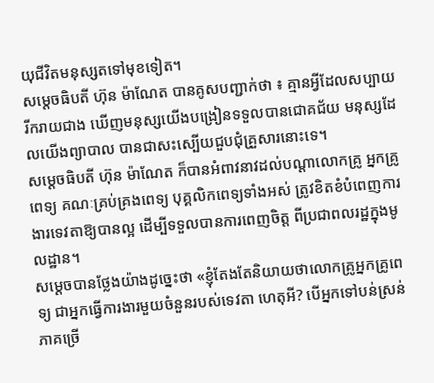យុជីវិតមនុស្សតទៅមុខទៀត។
សម្តេចធិបតី ហ៊ុន ម៉ាណែត បានគូសបញ្ជាក់ថា ៖ គ្មានអ្វីដែលសប្បាយរីករាយជាង ឃើញមនុស្សយើងបង្រៀនទទួលបានជោគជ័យ មនុស្សដែលយើងព្យាបាល បានជាសះស្បើយជួបជុំគ្រួសារនោះទេ។
សម្តេចធិបតី ហ៊ុន ម៉ាណែត ក៏បានអំពាវនាវដល់បណ្តាលោកគ្រូ អ្នកគ្រូពេទ្យ គណៈគ្រប់គ្រងពេទ្យ បុគ្គលិកពេទ្យទាំងអស់ ត្រូវខិតខំបំពេញការងារទេវតាឱ្យបានល្អ ដើម្បីទទួលបានការពេញចិត្ត ពីប្រជាពលរដ្ឋក្នុងមូលដ្ឋាន។
សម្តេចបានថ្លែងយ៉ាងដូច្នេះថា «ខ្ញុំតែងតែនិយាយថាលោកគ្រូអ្នកគ្រូពេទ្យ ជាអ្នកធ្វើការងារមួយចំនួនរបស់ទេវតា ហេតុអី? បើអ្នកទៅបន់ស្រន់ភាគច្រើ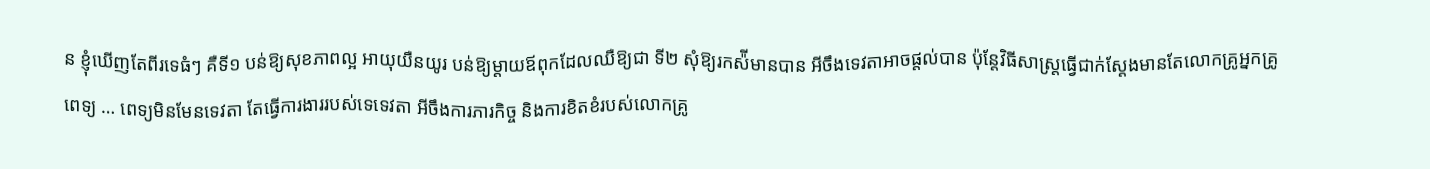ន ខ្ញុំឃើញតែពីរទេធំៗ គឺទី១ បន់ឱ្យសុខភាពល្អ អាយុយឺនយូរ បន់ឱ្យម្តាយឪពុកដែលឈឺឱ្យជា ទី២ សុំឱ្យរកស៉ីមានបាន អីចឹងទេវតាអាចផ្តល់បាន ប៉ុន្តែវិធីសាស្ត្រធ្វើជាក់ស្តែងមានតែលោកគ្រូអ្នកគ្រូពេទ្យ … ពេទ្យមិនមែនទេវតា តែធ្វើការងាររបស់ទេទេវតា អីចឹងការភារកិច្ច និងការខិតខំរបស់លោកគ្រូ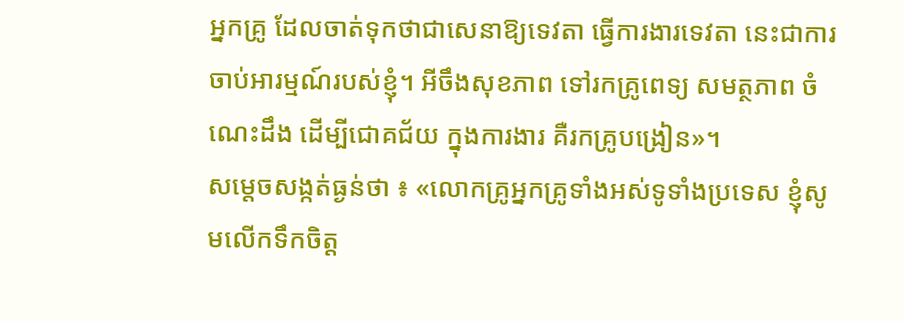អ្នកគ្រូ ដែលចាត់ទុកថាជាសេនាឱ្យទេវតា ធ្វើការងារទេវតា នេះជាការចាប់អារម្មណ៍របស់ខ្ញុំ។ អីចឹងសុខភាព ទៅរកគ្រូពេទ្យ សមត្ថភាព ចំណេះដឹង ដើម្បីជោគជ័យ ក្នុងការងារ គឺរកគ្រូបង្រៀន»។
សម្តេចសង្កត់ធ្ងន់ថា ៖ «លោកគ្រូអ្នកគ្រូទាំងអស់ទូទាំងប្រទេស ខ្ញុំសូមលើកទឹកចិត្ត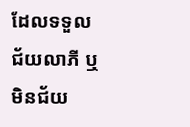ដែលទទួលជ័យលាភី ឬមិនជ័យ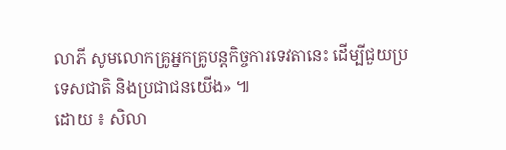លាភី សូមលោកគ្រូអ្នកគ្រូបន្តកិច្ចការទេវតានេះ ដើម្បីជួយប្រទេសជាតិ និងប្រជាជនយើង» ៕
ដោយ ៖ សិលា